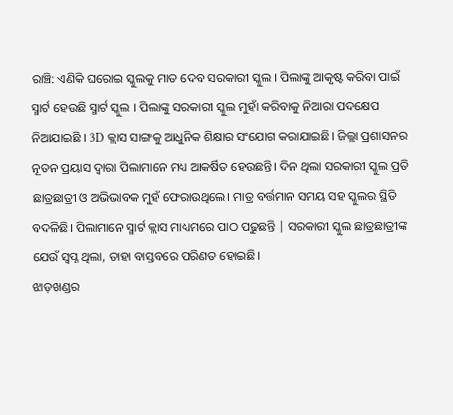ରାଞ୍ଚି: ଏଣିକି ଘରୋଇ ସ୍କୁଲକୁ ମାତ ଦେବ ସରକାରୀ ସ୍କୁଲ । ପିଲାଙ୍କୁ ଆକୃଷ୍ଟ କରିବା ପାଇଁ ସ୍ମାର୍ଟ ହେଉଛି ସ୍ମାର୍ଟ ସ୍କୁଲ । ପିଲାଙ୍କୁ ସରକାରୀ ସ୍କୁଲ ମୁହାଁ କରିବାକୁ ନିଆରା ପଦକ୍ଷେପ ନିଆଯାଇଛି । 3D କ୍ଲାସ ସାଙ୍ଗକୁ ଆଧୁନିକ ଶିକ୍ଷାର ସଂଯୋଗ କରାଯାଇଛି। ଜିଲ୍ଲା ପ୍ରଶାସନର ନୂତନ ପ୍ରୟାସ ଦ୍ବାରା ପିଲାମାନେ ମଧ୍ୟ ଆକର୍ଷିତ ହେଉଛନ୍ତି। ଦିନ ଥିଲା ସରକାରୀ ସ୍କୁଲ ପ୍ରତି ଛାତ୍ରଛାତ୍ରୀ ଓ ଅଭିଭାବକ ମୁହଁ ଫେରାଉଥିଲେ। ମାତ୍ର ବର୍ତ୍ତମାନ ସମୟ ସହ ସ୍କୁଲର ସ୍ଥିତି ବଦଳିଛି। ପିଲାମାନେ ସ୍ମାର୍ଟ କ୍ଲାସ ମାଧ୍ୟମରେ ପାଠ ପଢୁଛନ୍ତି | ସରକାରୀ ସ୍କୁଲ ଛାତ୍ରଛାତ୍ରୀଙ୍କ ଯେଉଁ ସ୍ବପ୍ନ ଥିଲା, ତାହା ବାସ୍ତବରେ ପରିଣତ ହୋଇଛି।
ଝାଡ଼ଖଣ୍ଡର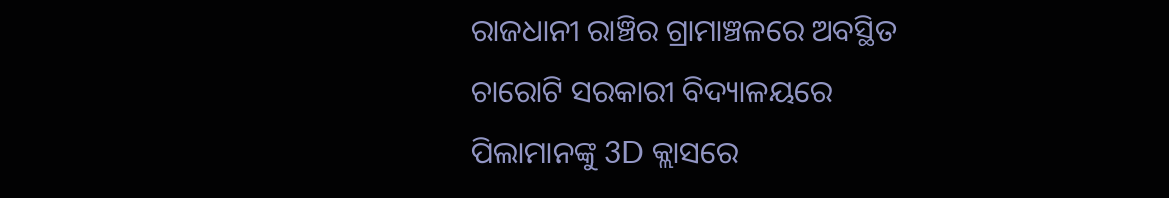ରାଜଧାନୀ ରାଞ୍ଚିର ଗ୍ରାମାଞ୍ଚଳରେ ଅବସ୍ଥିତ ଚାରୋଟି ସରକାରୀ ବିଦ୍ୟାଳୟରେ ପିଲାମାନଙ୍କୁ 3D କ୍ଲାସରେ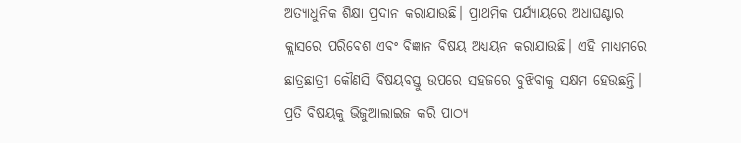ଅତ୍ୟାଧୁନିକ ଶିକ୍ଷା ପ୍ରଦାନ କରାଯାଉଛି। ପ୍ରାଥମିକ ପର୍ଯ୍ୟାୟରେ ଅଧାଘଣ୍ଟାର କ୍ଲାସରେ ପରିବେଶ ଏବଂ ବିଜ୍ଞାନ ବିଷୟ ଅଧ୍ୟୟନ କରାଯାଉଛି। ଏହି ମାଧ୍ୟମରେ ଛାତ୍ରଛାତ୍ରୀ କୌଣସି ବିଷୟବସ୍ତୁ ଉପରେ ସହଜରେ ବୁଝିବାକୁ ସକ୍ଷମ ହେଉଛନ୍ତି। ପ୍ରତି ବିଷୟକୁ ଭିଜୁଆଲାଇଜ କରି ପାଠ୍ୟ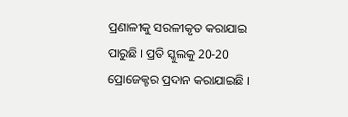ପ୍ରଣାଳୀକୁ ସରଳୀକୃତ କରାଯାଇ ପାରୁଛି । ପ୍ରତି ସ୍କୁଲକୁ 20-20 ପ୍ରୋଜେକ୍ଟର ପ୍ରଦାନ କରାଯାଇଛି ।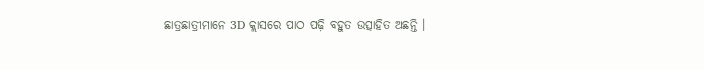ଛାତ୍ରଛାତ୍ରୀମାନେ 3D କ୍ଲାସରେ ପାଠ ପଢ଼ି ବହୁତ ଉତ୍ସାହିତ ଅଛନ୍ତି ।